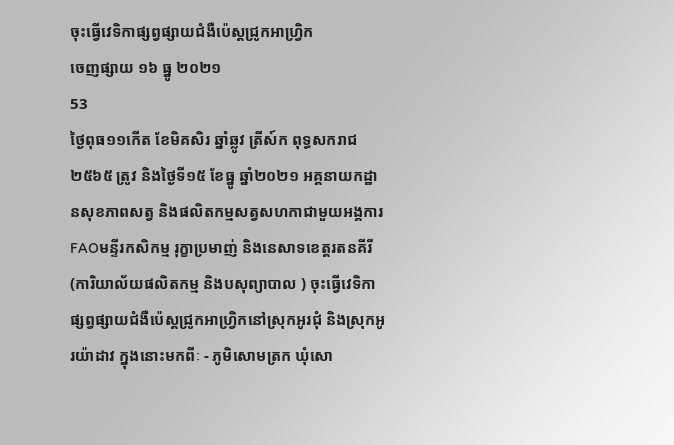ចុះធ្វើវេទិកាផ្សព្វផ្សាយជំងឺប៉េស្តជ្រូកអាហ្រ្វិក
ចេញផ្សាយ ១៦ ធ្នូ ២០២១
53
ថ្ងៃពុធ១១កើត ខែមិគសិរ ឆ្នាំឆ្លូវ ត្រីស៍ក ពុទ្ធសករាជ២៥៦៥ ត្រូវ និងថ្ងៃទី១៥ ខែធ្នូ ឆ្នាំ២០២១ អគ្គនាយកដ្ឋានសុខភាពសត្វ និងផលិតកម្មសត្វសហកាជាមួយអង្គការFAOមន្ទីរកសិកម្ម រុក្ខាប្រមាញ់ និងនេសាទខេត្តរតនគីរី(ការិយាល័យផលិតកម្ម និងបសុព្យាបាល ) ចុះធ្វើវេទិកាផ្សព្វផ្សាយជំងឺប៉េស្តជ្រូកអាហ្រ្វិកនៅស្រុកអូរជុំ និងស្រុកអូរយ៉ាដាវ ក្នុងនោះមកពីៈ - ភូមិសោមត្រក ឃុំសោ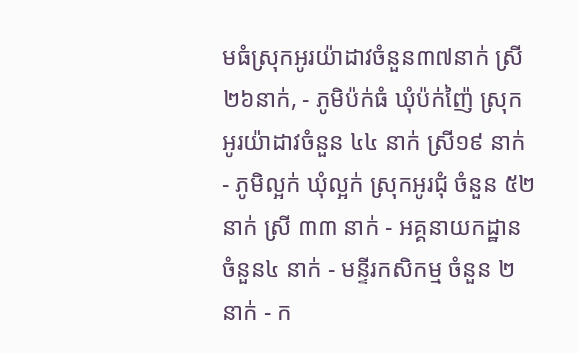មធំស្រុកអូរយ៉ាដាវចំនួន៣៧នាក់ ស្រី២៦នាក់, - ភូមិប៉ក់ធំ ឃុំប៉ក់ញ៉ៃ ស្រុកអូរយ៉ាដាវចំនួន ៤៤ នាក់ ស្រី១៩ នាក់ - ភូមិល្អក់ ឃុំល្អក់ ស្រុកអូរជុំ ចំនួន ៥២ នាក់ ស្រី ៣៣ នាក់ - អគ្គនាយកដ្ឋាន ចំនួន៤ នាក់ - មន្ទីរកសិកម្ម ចំនួន ២ នាក់ - ក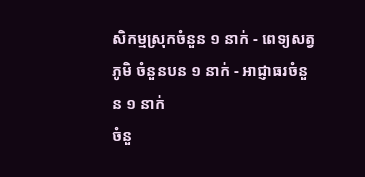សិកម្មស្រុកចំនួន ១ នាក់ - ពេទ្យសត្វភូមិ ចំនួនបន ១ នាក់ - អាជ្ញាធរចំនួន ១ នាក់
ចំនួ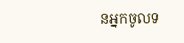នអ្នកចូលទ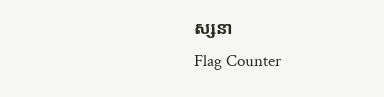ស្សនា
Flag Counter